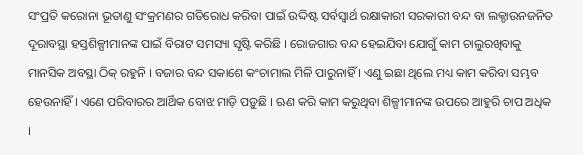ସଂପ୍ରତି କରୋନା ଭୂତାଣୁ ସଂକ୍ରମଣର ଗତିରୋଧ କରିବା ପାଇଁ ଉଦ୍ଦିଷ୍ଟ ସର୍ବସ୍ୱାର୍ଥ ରକ୍ଷାକାରୀ ସରକାରୀ ବନ୍ଦ ବା ଲକ୍ଡାଉନଜନିତ ଦୂରାବସ୍ଥା ହସ୍ତଶିଳ୍ପୀମାନଙ୍କ ପାଇଁ ବିରାଟ ସମସ୍ୟା ସୃଷ୍ଟି କରିଛି । ରୋଜଗାର ବନ୍ଦ ହେଇଯିବା ଯୋଗୁଁ କାମ ଚାଲୁରଖିବାକୁ ମାନସିକ ଅବସ୍ଥା ଠିକ୍ ରହୁନି । ବଜାର ବନ୍ଦ ସକାଶେ କଂଚାମାଲ ମିଳି ପାରୁନାହିଁ । ଏଣୁ ଇଛା ଥିଲେ ମଧ୍ୟ କାମ କରିବା ସମ୍ଭବ ହେଉନାହିଁ । ଏଣେ ପରିବାରର ଆର୍ଥିକ ବୋଝ ମାଡ଼ି ପଡ଼ୁଛି । ଋଣ କରି କାମ କରୁଥିବା ଶିଳ୍ପୀମାନଙ୍କ ଉପରେ ଆହୁରି ଚାପ ଅଧିକ ।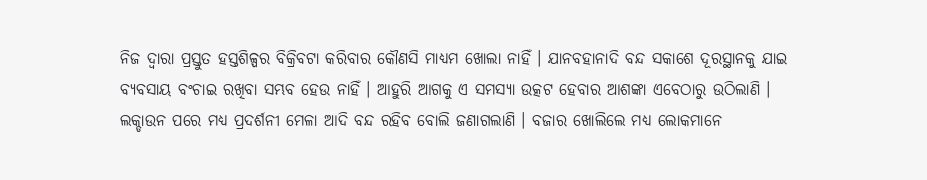ନିଜ ଦ୍ୱାରା ପ୍ରସ୍ତୁତ ହସ୍ତଶିଳ୍ପର ବିକ୍ରିବଟା କରିବାର କୌଣସି ମାଧ୍ୟମ ଖୋଲା ନାହିଁ । ଯାନବହାନାଦି ବନ୍ଦ ସକାଶେ ଦୂରସ୍ଥାନକୁ ଯାଇ ବ୍ୟବସାୟ ବଂଚାଇ ରଖିବା ସମ୍ଭବ ହେଉ ନାହିଁ । ଆହୁରି ଆଗକୁ ଏ ସମସ୍ୟା ଉତ୍କଟ ହେବାର ଆଶଙ୍କା ଏବେଠାରୁ ଉଠିଲାଣି । ଲକ୍ଡାଉନ ପରେ ମଧ୍ୟ ପ୍ରଦର୍ଶନୀ ମେଳା ଆଦି ବନ୍ଦ ରହିବ ବୋଲି ଜଣାଗଲାଣି । ବଜାର ଖୋଲିଲେ ମଧ୍ୟ ଲୋକମାନେ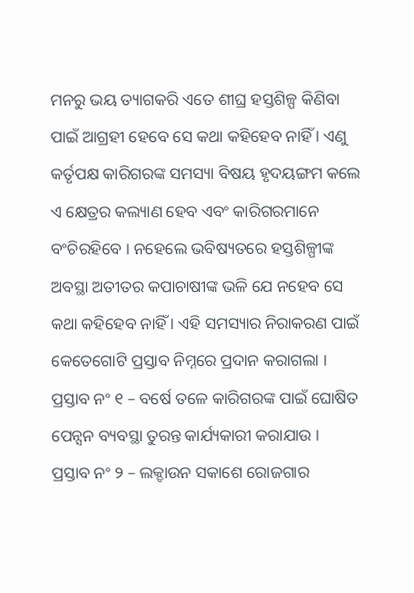ମନରୁ ଭୟ ତ୍ୟାଗକରି ଏତେ ଶୀଘ୍ର ହସ୍ତଶିଳ୍ପ କିଣିବା ପାଇଁ ଆଗ୍ରହୀ ହେବେ ସେ କଥା କହିହେବ ନାହିଁ । ଏଣୁ କର୍ତୃପକ୍ଷ କାରିଗରଙ୍କ ସମସ୍ୟା ବିଷୟ ହୃଦୟଙ୍ଗମ କଲେ ଏ କ୍ଷେତ୍ରର କଲ୍ୟାଣ ହେବ ଏବଂ କାରିଗରମାନେ ବଂଚିରହିବେ । ନହେଲେ ଭବିଷ୍ୟତରେ ହସ୍ତଶିଳ୍ପୀଙ୍କ ଅବସ୍ଥା ଅତୀତର କପାଚାଷୀଙ୍କ ଭଳି ଯେ ନହେବ ସେ କଥା କହିହେବ ନାହିଁ । ଏହି ସମସ୍ୟାର ନିରାକରଣ ପାଇଁ କେତେଗୋଟି ପ୍ରସ୍ତାବ ନିମ୍ନରେ ପ୍ରଦାନ କରାଗଲା ।
ପ୍ରସ୍ତାବ ନଂ ୧ – ବର୍ଷେ ତଳେ କାରିଗରଙ୍କ ପାଇଁ ଘୋଷିତ ପେନ୍ସନ ବ୍ୟବସ୍ଥା ତୁରନ୍ତ କାର୍ଯ୍ୟକାରୀ କରାଯାଉ ।
ପ୍ରସ୍ତାବ ନଂ ୨ – ଲକ୍ଡାଉନ ସକାଶେ ରୋଜଗାର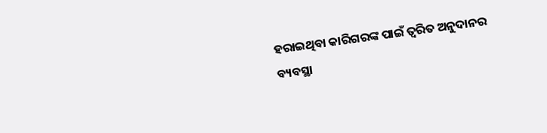ହରାଇଥିବା କାରିଗରଙ୍କ ପାଇଁ ତ୍ୱରିତ ଅନୁଦାନର ବ୍ୟବସ୍ଥା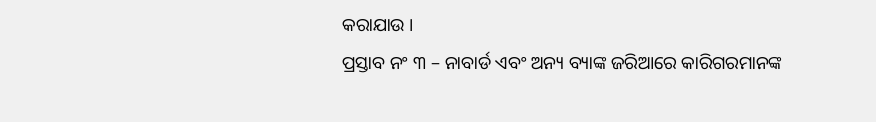କରାଯାଉ ।
ପ୍ରସ୍ତାବ ନଂ ୩ – ନାବାର୍ଡ ଏବଂ ଅନ୍ୟ ବ୍ୟାଙ୍କ ଜରିଆରେ କାରିଗରମାନଙ୍କ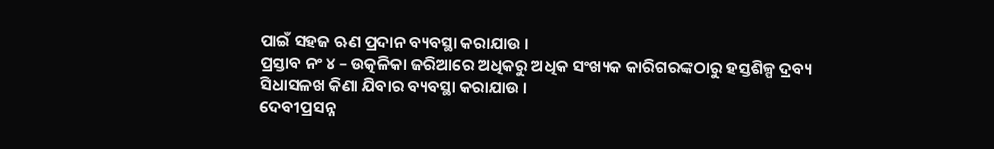ପାଇଁ ସହଜ ଋଣ ପ୍ରଦାନ ବ୍ୟବସ୍ଥା କରାଯାଉ ।
ପ୍ରସ୍ତାବ ନଂ ୪ – ଉତ୍କଳିକା ଜରିଆରେ ଅଧିକରୁ ଅଧିକ ସଂଖ୍ୟକ କାରିଗରଙ୍କଠାରୁ ହସ୍ତଶିଳ୍ପ ଦ୍ରବ୍ୟ ସିଧାସଳଖ କିଣା ଯିବାର ବ୍ୟବସ୍ଥା କରାଯାଉ ।
ଦେବୀପ୍ରସନ୍ନ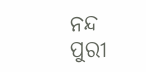ନନ୍ଦ
ପୁରୀ